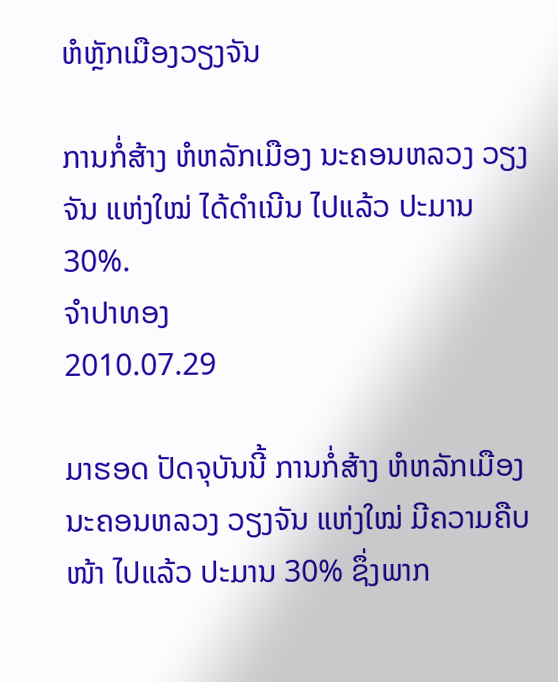ຫໍຫຼັກເມືອງວຽງຈັນ

ການກໍ່ສ້າງ ຫໍຫລັກເມືອງ ນະຄອນຫລວງ ວຽງຈັນ ແຫ່ງໃໝ່ ໄດ້ດໍາເນີນ ໄປແລ້ວ ປະມານ 30%.
ຈໍາປາທອງ
2010.07.29

ມາຮອດ ປັດຈຸບັນນີ້ ການກໍ່ສ້າງ ຫໍຫລັກເມືອງ ນະຄອນຫລວງ ວຽງຈັນ ແຫ່ງໃໝ່ ມີຄວາມຄືບໜ້າ ໄປແລ້ວ ປະມານ 30% ຊຶ່ງພາກ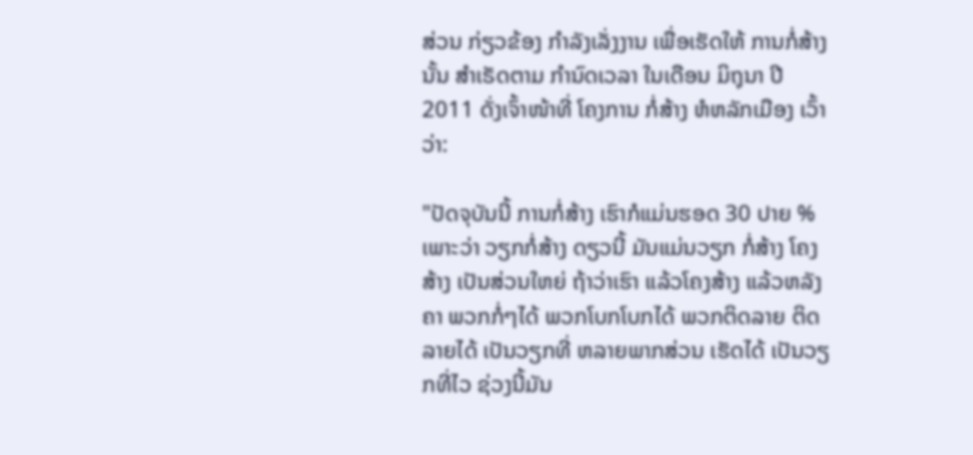ສ່ວນ ກ່ຽວຂ້ອງ ກຳລັງເລັ່ງງານ ເພື່ອເຮັດໃຫ້ ການກໍ່ສ້າງນັ້ນ ສຳເຣັດຕາມ ກຳນົດເວລາ ໃນເດືອນ ມິຖຸນາ ປີ 2011 ດັ່ງເຈົ້າໜ້າທີ່ ໂຄງການ ກໍ່ສ້າງ ຫໍຫລັກເມືອງ ເວົ້າວ່າ:

"ປັດຈຸບັນນີ້ ການກໍ່ສ້າງ ເຮົາກໍແມ່ນຮອດ 30 ປາຍ % ເພາະວ່າ ວຽກກໍ່ສ້າງ ດຽວນີ້ ມັນແມ່ນວຽກ ກໍ່ສ້າງ ໂຄງສ້າງ ເປັນສ່ວນໃຫຍ່ ຖ້າວ່າເຮົາ ແລ້ວໂຄງສ້າງ ແລ້ວຫລັງຄາ ພວກກໍ່ໆໄດ້ ພວກໂບກໂບກໄດ້ ພວກຕິດລາຍ ຕິດລາຍໄດ້ ເປັນວຽກທີ່ ຫລາຍພາກສ່ວນ ເຮັດໄດ້ ເປັນວຽກທີ່ໄວ ຊ່ວງນີ້ມັນ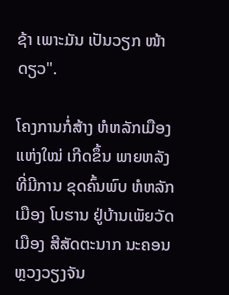ຊ້າ ເພາະມັນ ເປັນວຽກ ໜ້າດຽວ".

ໂຄງການກໍ່ສ້າງ ຫໍຫລັກເມືອງ ແຫ່ງໃໝ່ ເກີດຂຶ້ນ ພາຍຫລັງ ທີ່ມີການ ຂຸດຄົ້ນພົບ ຫໍຫລັກເມືອງ ໂບຮານ ຢູ່ບ້ານເພັຍວັດ ເມືອງ ສີສັດຕະນາກ ນະຄອນ ຫຼວງວຽງຈັນ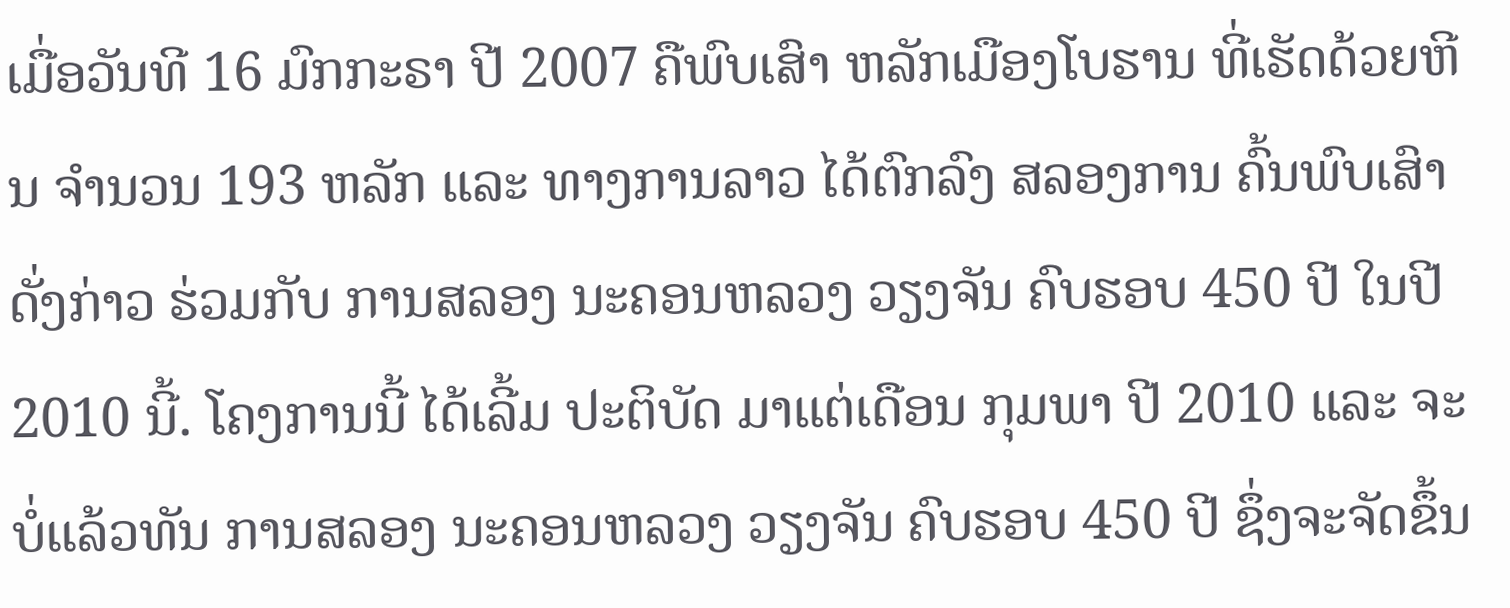ເມື່ອວັນທີ 16 ມົກກະຣາ ປີ 2007 ຄືພົບເສົາ ຫລັກເມືອງໂບຮານ ທີ່ເຮັດດ້ວຍຫີນ ຈຳນວນ 193 ຫລັກ ແລະ ທາງການລາວ ໄດ້ຕົກລົງ ສລອງການ ຄົ້ນພົບເສົາ ດັ່ງກ່າວ ຮ່ວມກັບ ການສລອງ ນະຄອນຫລວງ ວຽງຈັນ ຄົບຮອບ 450 ປີ ໃນປີ 2010 ນີ້. ໂຄງການນີ້ ໄດ້ເລີ້ມ ປະຕິບັດ ມາແຕ່ເດືອນ ກຸມພາ ປີ 2010 ແລະ ຈະບໍ່ແລ້ວທັນ ການສລອງ ນະຄອນຫລວງ ວຽງຈັນ ຄົບຮອບ 450 ປີ ຊຶ່ງຈະຈັດຂຶ້ນ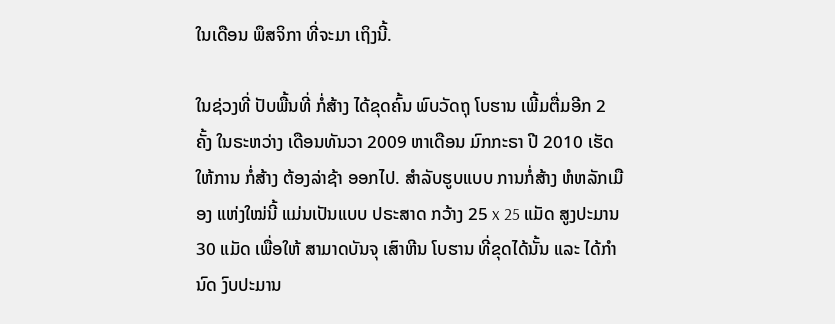ໃນເດືອນ ພຶສຈິກາ ທີ່ຈະມາ ເຖິງນີ້.

ໃນຊ່ວງທີ່ ປັບພື້ນທີ່ ກໍ່ສ້າງ ໄດ້ຂຸດຄົ້ນ ພົບວັດຖຸ ໂບຮານ ເພີ້ມຕື່ມອີກ 2 ຄັ້ງ ໃນຣະຫວ່າງ ເດືອນທັນວາ 2009 ຫາເດືອນ ມົກກະຣາ ປີ 2010 ເຮັດໃຫ້ການ ກໍ່ສ້າງ ຕ້ອງລ່າຊ້າ ອອກໄປ. ສຳລັບຮູບແບບ ການກໍ່ສ້າງ ຫໍຫລັກເມືອງ ແຫ່ງໃໝ່ນີ້ ແມ່ນເປັນແບບ ປຣະສາດ ກວ້າງ 25 x 25 ແມັດ ສູງປະມານ 30 ແມັດ ເພື່ອໃຫ້ ສາມາດບັນຈຸ ເສົາຫີນ ໂບຮານ ທີ່ຂຸດໄດ້ນັ້ນ ແລະ ໄດ້ກຳນົດ ງົບປະມານ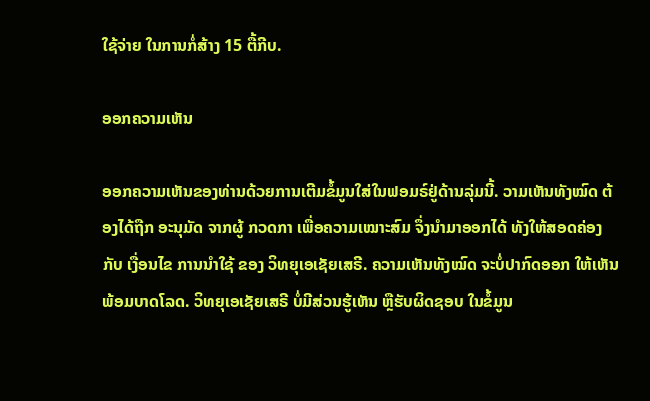ໃຊ້ຈ່າຍ ໃນການກໍ່ສ້າງ 15 ຕື້ກີບ.

ອອກຄວາມເຫັນ

ອອກຄວາມເຫັນຂອງທ່ານດ້ວຍການເຕີມຂໍ້ມູນໃສ່ໃນຟອມຣ໌ຢູ່ດ້ານລຸ່ມນີ້. ວາມເຫັນທັງໝົດ ຕ້ອງໄດ້ຖືກ ອະນຸມັດ ຈາກຜູ້ ກວດກາ ເພື່ອຄວາມເໝາະສົມ ຈຶ່ງນໍາມາອອກໄດ້ ທັງໃຫ້ສອດຄ່ອງ ກັບ ເງື່ອນໄຂ ການນຳໃຊ້ ຂອງ ວິທຍຸເອເຊັຍເສຣີ. ຄວາມເຫັນທັງໝົດ ຈະບໍ່ປາກົດອອກ ໃຫ້ເຫັນພ້ອມບາດໂລດ. ວິທຍຸເອເຊັຍເສຣີ ບໍ່ມີສ່ວນຮູ້ເຫັນ ຫຼືຮັບຜິດຊອບ ໃນຂໍ້ມູນ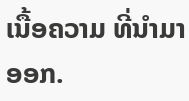ເນື້ອຄວາມ ທີ່ນໍາມາອອກ.